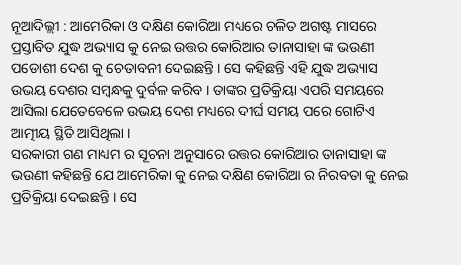ନୂଆଦିଲ୍ଲୀ : ଆମେରିକା ଓ ଦକ୍ଷିଣ କୋରିଆ ମଧ୍ୟରେ ଚଳିତ ଅଗଷ୍ଟ ମାସରେ ପ୍ରସ୍ତାବିତ ଯୁଦ୍ଧ ଅଭ୍ୟାସ କୁ ନେଇ ଉତ୍ତର କୋରିଆର ତାନାସାହା ଙ୍କ ଭଉଣୀ ପଡୋଶୀ ଦେଶ କୁ ଚେତାବନୀ ଦେଇଛନ୍ତି । ସେ କହିଛନ୍ତି ଏହି ଯୁଦ୍ଧ ଅଭ୍ୟାସ ଉଭୟ ଦେଶର ସମ୍ବନ୍ଧକୁ ଦୁର୍ବଳ କରିବ । ତାଙ୍କର ପ୍ରତିକ୍ରିୟା ଏପରି ସମୟରେ ଆସିଲା ଯେତେବେଳେ ଉଭୟ ଦେଶ ମଧ୍ୟରେ ଦୀର୍ଘ ସମୟ ପରେ ଗୋଟିଏ ଆତ୍ମୀୟ ସ୍ଥିତି ଆସିଥିଲା ।
ସରକାରୀ ଗଣ ମାଧ୍ୟମ ର ସୂଚନା ଅନୁସାରେ ଉତ୍ତର କୋରିଆର ତାନାସାହା ଙ୍କ ଭଉଣୀ କହିଛନ୍ତି ଯେ ଆମେରିକା କୁ ନେଇ ଦକ୍ଷିଣ କୋରିଆ ର ନିରବତା କୁ ନେଇ ପ୍ରତିକ୍ରିୟା ଦେଇଛନ୍ତି । ସେ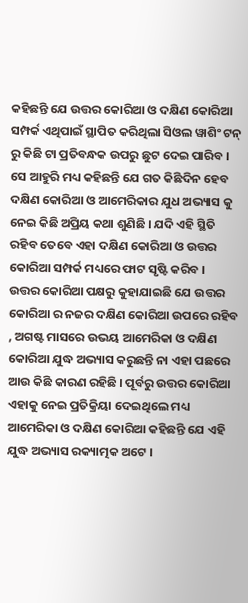କହିଛନ୍ତି ଯେ ଉତ୍ତର କୋରିଆ ଓ ଦକ୍ଷିଣ କୋରିଆ ସମ୍ପର୍କ ଏଥିପାଇଁ ସ୍ଥାପିତ କରିଥିଲା ସିଓଲ ୱାଶିଂ ଟନ୍ ରୁ କିଛି ଟା ପ୍ରତିବନ୍ଧକ ଉପରୁ ଛୁଟ ଦେଇ ପାରିବ । ସେ ଆହୁରି ମଧ୍ୟ କହିଛନ୍ତି ଯେ ଗତ କିଛିଦିନ ହେବ ଦକ୍ଷିଣ କୋରିଆ ଓ ଆମେରିକାର ଯୁଧ ଅଭ୍ୟାସ କୁ ନେଇ କିଛି ଅପ୍ରିୟ କଥା ଶୁଣିଛି । ଯଦି ଏହି ସ୍ଥିତି ରହିବ ତେବେ ଏହା ଦକ୍ଷିଣ କୋରିଆ ଓ ଉତ୍ତର କୋରିଆ ସମ୍ପର୍କ ମଧ୍ୟରେ ଫାଟ ସୃଷ୍ଟି କରିବ ।
ଉତ୍ତର କୋରିଆ ପକ୍ଷରୁ କୁହାଯାଇଛି ଯେ ଉତ୍ତର କୋରିଆ ର ନଜର ଦକ୍ଷିଣ କୋରିଆ ଉପରେ ରହିବ , ଅଗଷ୍ଟ ମାସରେ ଉଭୟ ଆମେରିକା ଓ ଦକ୍ଷିଣ କୋରିଆ ଯୁଦ୍ଧ ଅଭ୍ୟାସ କରୁଛନ୍ତି ନା ଏହା ପଛରେ ଆଉ କିଛି କାରଣ ରହିଛି । ପୂର୍ବରୁ ଉତ୍ତର କୋରିଆ ଏହାକୁ ନେଇ ପ୍ରତିକ୍ରିୟା ଦେଇଥିଲେ ମଧ୍ୟ ଆମେରିକା ଓ ଦକ୍ଷିଣ କୋରିଆ କହିଛନ୍ତି ଯେ ଏହି ଯୁଦ୍ଧ ଅଭ୍ୟାସ ରକ୍ୟାତ୍ମକ ଅଟେ ।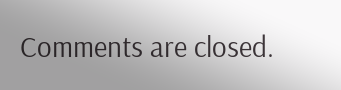Comments are closed.